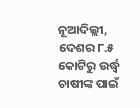ନୂଆଦିଲ୍ଲୀ, ଦେଶର ୮.୫ କୋଟିରୁ ଉର୍ଦ୍ଧ୍ୱ ଚାଷୀଙ୍କ ପାଇଁ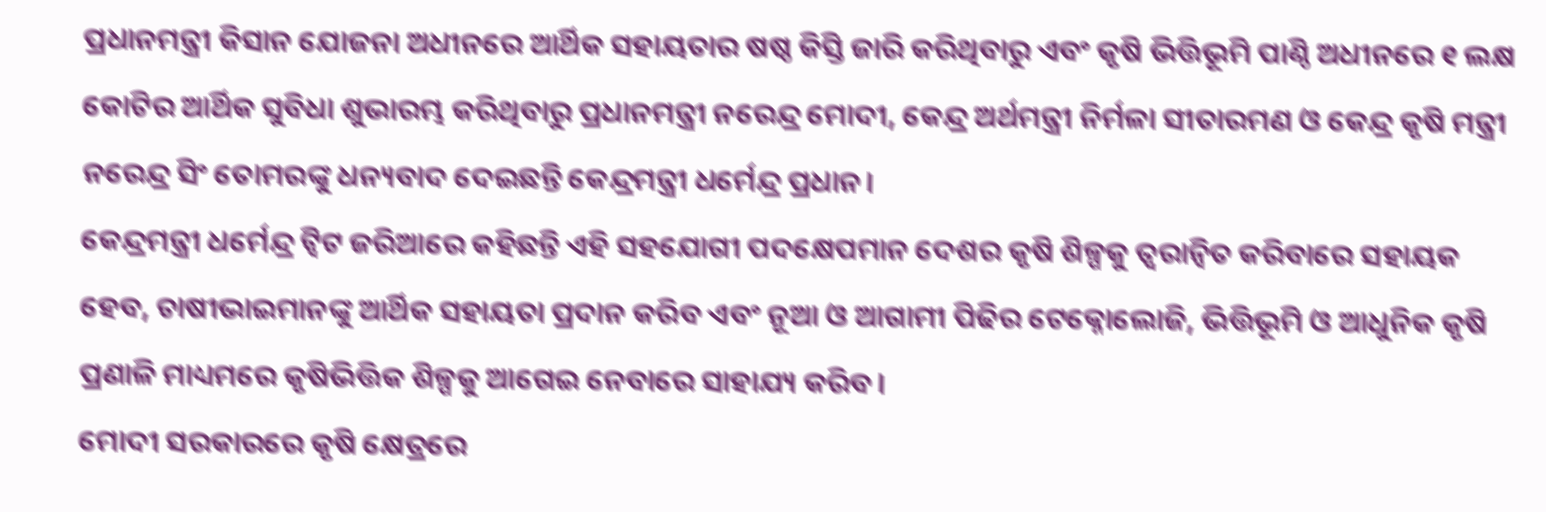ପ୍ରଧାନମନ୍ତ୍ରୀ କିସାନ ଯୋଜନା ଅଧୀନରେ ଆର୍ଥିକ ସହାୟତାର ଷଷ୍ଠ କିସ୍ତି ଜାରି କରିଥିବାରୁ ଏବଂ କୃଷି ଭିତ୍ତିଭୂମି ପାଣ୍ଠି ଅଧୀନରେ ୧ ଲକ୍ଷ କୋଟିର ଆର୍ଥିକ ସୁବିଧା ଶୁଭାରମ୍ଭ କରିଥିବାରୁ ପ୍ରଧାନମନ୍ତ୍ରୀ ନରେନ୍ଦ୍ର ମୋଦୀ, କେନ୍ଦ୍ର ଅର୍ଥମନ୍ତ୍ରୀ ନିର୍ମଳା ସୀତାରମଣ ଓ କେନ୍ଦ୍ର କୃଷି ମନ୍ତ୍ରୀ ନରେନ୍ଦ୍ର ସିଂ ତୋମରଙ୍କୁ ଧନ୍ୟବାଦ ଦେଇଛନ୍ତି କେନ୍ଦ୍ରମନ୍ତ୍ରୀ ଧର୍ମେନ୍ଦ୍ର ପ୍ରଧାନ।
କେନ୍ଦ୍ରମନ୍ତ୍ରୀ ଧର୍ମେନ୍ଦ୍ର ଟ୍ୱିଟ ଜରିଆରେ କହିଛନ୍ତି ଏହି ସହଯୋଗୀ ପଦକ୍ଷେପମାନ ଦେଶର କୃଷି ଶିଳ୍ପକୁ ତ୍ୱରାନ୍ୱିତ କରିବାରେ ସହାୟକ ହେବ, ଚାଷୀଭାଇମାନଙ୍କୁ ଆର୍ଥିକ ସହାୟତା ପ୍ରଦାନ କରିବ ଏବଂ ନୂଆ ଓ ଆଗାମୀ ପିଢିର ଟେକ୍ନୋଲୋଜି, ଭିତ୍ତିଭୂମି ଓ ଆଧୁନିକ କୃଷି ପ୍ରଣାଳି ମାଧ୍ୟମରେ କୃଷିଭିତ୍ତିକ ଶିଳ୍ପକୁ ଆଗେଇ ନେବାରେ ସାହାଯ୍ୟ କରିବ।
ମୋଦୀ ସରକାରରେ କୃଷି କ୍ଷେତ୍ରରେ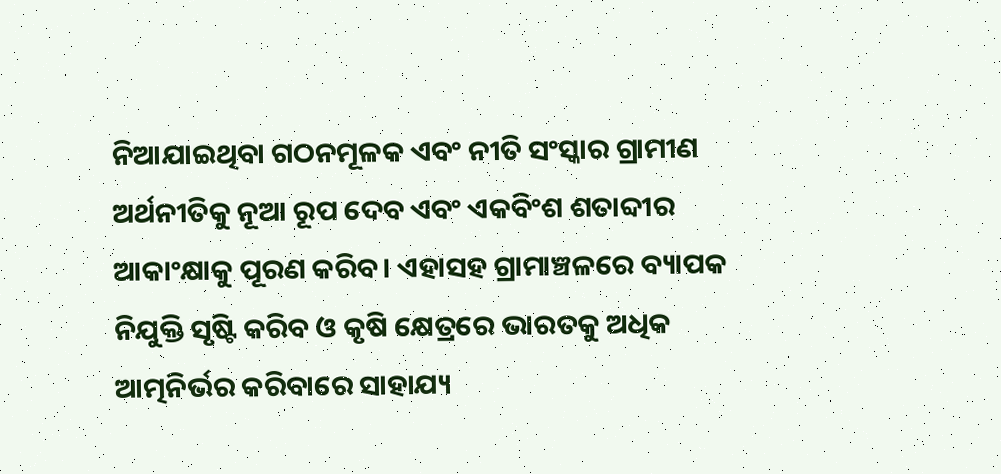ନିଆଯାଇଥିବା ଗଠନମୂଳକ ଏବଂ ନୀତି ସଂସ୍କାର ଗ୍ରାମୀଣ ଅର୍ଥନୀତିକୁ ନୂଆ ରୂପ ଦେବ ଏବଂ ଏକବିଂଶ ଶତାବ୍ଦୀର ଆକାଂକ୍ଷାକୁ ପୂରଣ କରିବ। ଏହାସହ ଗ୍ରାମାଞ୍ଚଳରେ ବ୍ୟାପକ ନିଯୁକ୍ତି ସୃଷ୍ଟି କରିବ ଓ କୃଷି କ୍ଷେତ୍ରରେ ଭାରତକୁ ଅଧିକ ଆତ୍ମନିର୍ଭର କରିବାରେ ସାହାଯ୍ୟ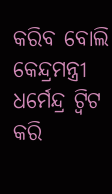କରିବ ବୋଲି କେନ୍ଦ୍ରମନ୍ତ୍ରୀ ଧର୍ମେନ୍ଦ୍ର ଟ୍ୱିଟ କରି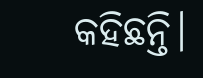କହିଛନ୍ତି।